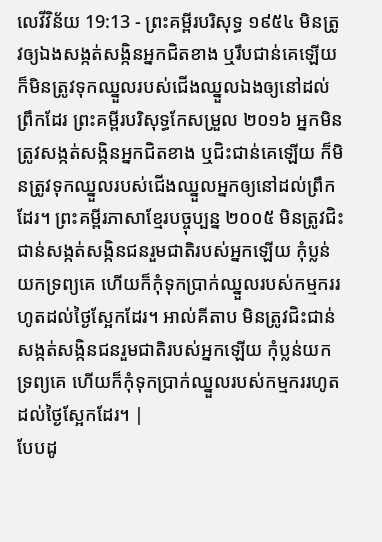លេវីវិន័យ 19:13 - ព្រះគម្ពីរបរិសុទ្ធ ១៩៥៤ មិនត្រូវឲ្យឯងសង្កត់សង្កិនអ្នកជិតខាង ឬរឹបជាន់គេឡើយ ក៏មិនត្រូវទុកឈ្នួលរបស់ជើងឈ្នួលឯងឲ្យនៅដល់ព្រឹកដែរ ព្រះគម្ពីរបរិសុទ្ធកែសម្រួល ២០១៦ អ្នកមិនត្រូវសង្កត់សង្កិនអ្នកជិតខាង ឬជិះជាន់គេឡើយ ក៏មិនត្រូវទុកឈ្នួលរបស់ជើងឈ្នួលអ្នកឲ្យនៅដល់ព្រឹកដែរ។ ព្រះគម្ពីរភាសាខ្មែរបច្ចុប្បន្ន ២០០៥ មិនត្រូវជិះជាន់សង្កត់សង្កិនជនរួមជាតិរបស់អ្នកឡើយ កុំប្លន់យកទ្រព្យគេ ហើយក៏កុំទុកប្រាក់ឈ្នួលរបស់កម្មកររហូតដល់ថ្ងៃស្អែកដែរ។ អាល់គីតាប មិនត្រូវជិះជាន់សង្កត់សង្កិនជនរួមជាតិរបស់អ្នកឡើយ កុំប្លន់យកទ្រព្យគេ ហើយក៏កុំទុកប្រាក់ឈ្នួលរបស់កម្មកររហូតដល់ថ្ងៃស្អែកដែរ។ |
បែបដូ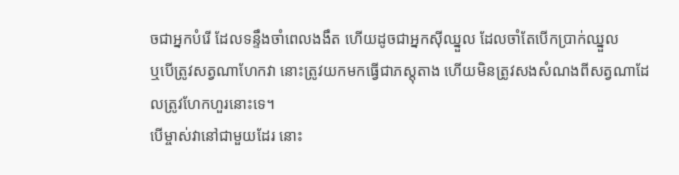ចជាអ្នកបំរើ ដែលទន្ទឹងចាំពេលងងឹត ហើយដូចជាអ្នកស៊ីឈ្នួល ដែលចាំតែបើកប្រាក់ឈ្នួល
ឬបើត្រូវសត្វណាហែកវា នោះត្រូវយកមកធ្វើជាភស្តុតាង ហើយមិនត្រូវសងសំណងពីសត្វណាដែលត្រូវហែកហួរនោះទេ។
បើម្ចាស់វានៅជាមួយដែរ នោះ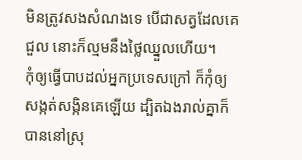មិនត្រូវសងសំណងទេ បើជាសត្វដែលគេជួល នោះក៏ល្មមនឹងថ្លៃឈ្នួលហើយ។
កុំឲ្យធ្វើបាបដល់អ្នកប្រទេសក្រៅ ក៏កុំឲ្យសង្កត់សង្កិនគេឡើយ ដ្បិតឯងរាល់គ្នាក៏បាននៅស្រុ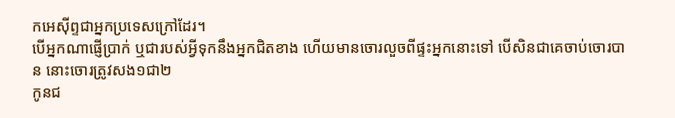កអេស៊ីព្ទជាអ្នកប្រទេសក្រៅដែរ។
បើអ្នកណាផ្ញើប្រាក់ ឬជារបស់អ្វីទុកនឹងអ្នកជិតខាង ហើយមានចោរលួចពីផ្ទះអ្នកនោះទៅ បើសិនជាគេចាប់ចោរបាន នោះចោរត្រូវសង១ជា២
កូនជ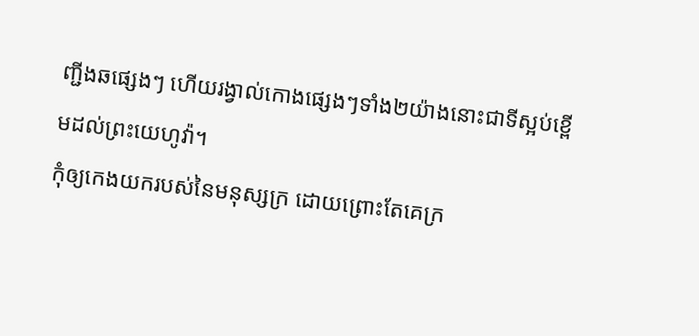ញ្ជីងឆផ្សេងៗ ហើយរង្វាល់កោងផ្សេងៗទាំង២យ៉ាងនោះជាទីស្អប់ខ្ពើមដល់ព្រះយេហូវ៉ា។
កុំឲ្យកេងយករបស់នៃមនុស្សក្រ ដោយព្រោះតែគេក្រ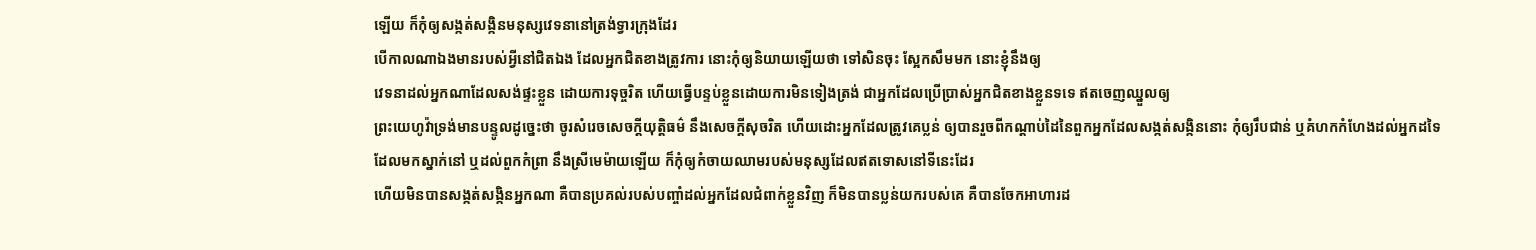ឡើយ ក៏កុំឲ្យសង្កត់សង្កិនមនុស្សវេទនានៅត្រង់ទ្វារក្រុងដែរ
បើកាលណាឯងមានរបស់អ្វីនៅជិតឯង ដែលអ្នកជិតខាងត្រូវការ នោះកុំឲ្យនិយាយឡើយថា ទៅសិនចុះ ស្អែកសឹមមក នោះខ្ញុំនឹងឲ្យ
វេទនាដល់អ្នកណាដែលសង់ផ្ទះខ្លួន ដោយការទុច្ចរិត ហើយធ្វើបន្ទប់ខ្លួនដោយការមិនទៀងត្រង់ ជាអ្នកដែលប្រើប្រាស់អ្នកជិតខាងខ្លួនទទេ ឥតចេញឈ្នួលឲ្យ
ព្រះយេហូវ៉ាទ្រង់មានបន្ទូលដូច្នេះថា ចូរសំរេចសេចក្ដីយុត្តិធម៌ នឹងសេចក្ដីសុចរិត ហើយដោះអ្នកដែលត្រូវគេប្លន់ ឲ្យបានរួចពីកណ្តាប់ដៃនៃពួកអ្នកដែលសង្កត់សង្កិននោះ កុំឲ្យរឹបជាន់ ឬគំហកកំហែងដល់អ្នកដទៃ ដែលមកស្នាក់នៅ ឬដល់ពួកកំព្រា នឹងស្រីមេម៉ាយឡើយ ក៏កុំឲ្យកំចាយឈាមរបស់មនុស្សដែលឥតទោសនៅទីនេះដែរ
ហើយមិនបានសង្កត់សង្កិនអ្នកណា គឺបានប្រគល់របស់បញ្ចាំដល់អ្នកដែលជំពាក់ខ្លួនវិញ ក៏មិនបានប្លន់យករបស់គេ គឺបានចែកអាហារដ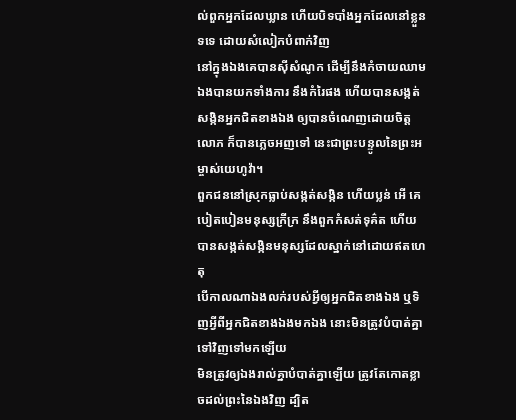ល់ពួកអ្នកដែលឃ្លាន ហើយបិទបាំងអ្នកដែលនៅខ្លួនទទេ ដោយសំលៀកបំពាក់វិញ
នៅក្នុងឯងគេបានស៊ីសំណូក ដើម្បីនឹងកំចាយឈាម ឯងបានយកទាំងការ នឹងកំរៃផង ហើយបានសង្កត់សង្កិនអ្នកជិតខាងឯង ឲ្យបានចំណេញដោយចិត្តលោភ ក៏បានភ្លេចអញទៅ នេះជាព្រះបន្ទូលនៃព្រះអម្ចាស់យេហូវ៉ា។
ពួកជននៅស្រុកធ្លាប់សង្កត់សង្កិន ហើយប្លន់ អើ គេបៀតបៀនមនុស្សក្រីក្រ នឹងពួកកំសត់ទុគ៌ត ហើយបានសង្កត់សង្កិនមនុស្សដែលស្នាក់នៅដោយឥតហេតុ
បើកាលណាឯងលក់របស់អ្វីឲ្យអ្នកជិតខាងឯង ឬទិញអ្វីពីអ្នកជិតខាងឯងមកឯង នោះមិនត្រូវបំបាត់គ្នាទៅវិញទៅមកឡើយ
មិនត្រូវឲ្យឯងរាល់គ្នាបំបាត់គ្នាឡើយ ត្រូវតែកោតខ្លាចដល់ព្រះនៃឯងវិញ ដ្បិត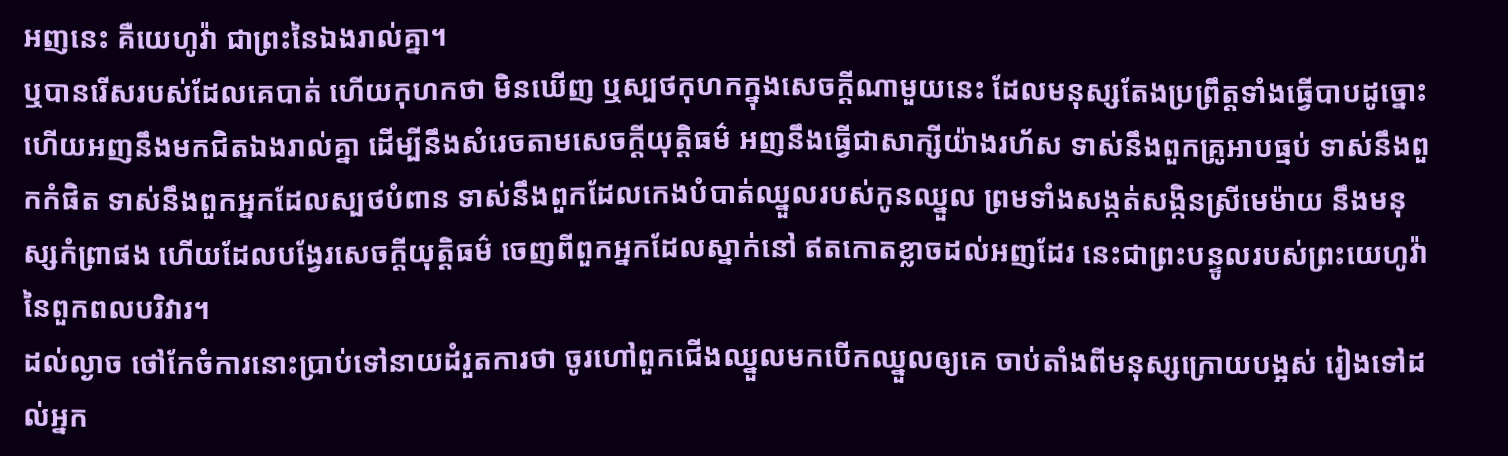អញនេះ គឺយេហូវ៉ា ជាព្រះនៃឯងរាល់គ្នា។
ឬបានរើសរបស់ដែលគេបាត់ ហើយកុហកថា មិនឃើញ ឬស្បថកុហកក្នុងសេចក្ដីណាមួយនេះ ដែលមនុស្សតែងប្រព្រឹត្តទាំងធ្វើបាបដូច្នោះ
ហើយអញនឹងមកជិតឯងរាល់គ្នា ដើម្បីនឹងសំរេចតាមសេចក្ដីយុត្តិធម៌ អញនឹងធ្វើជាសាក្សីយ៉ាងរហ័ស ទាស់នឹងពួកគ្រូអាបធ្មប់ ទាស់នឹងពួកកំផិត ទាស់នឹងពួកអ្នកដែលស្បថបំពាន ទាស់នឹងពួកដែលកេងបំបាត់ឈ្នួលរបស់កូនឈ្នួល ព្រមទាំងសង្កត់សង្កិនស្រីមេម៉ាយ នឹងមនុស្សកំព្រាផង ហើយដែលបង្វែរសេចក្ដីយុត្តិធម៌ ចេញពីពួកអ្នកដែលស្នាក់នៅ ឥតកោតខ្លាចដល់អញដែរ នេះជាព្រះបន្ទូលរបស់ព្រះយេហូវ៉ានៃពួកពលបរិវារ។
ដល់ល្ងាច ថៅកែចំការនោះប្រាប់ទៅនាយដំរួតការថា ចូរហៅពួកជើងឈ្នួលមកបើកឈ្នួលឲ្យគេ ចាប់តាំងពីមនុស្សក្រោយបង្អស់ រៀងទៅដល់អ្នក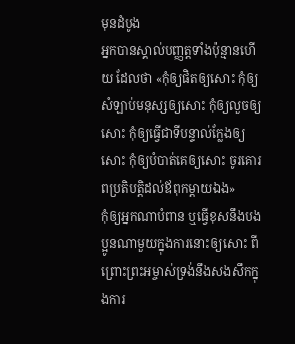មុនដំបូង
អ្នកបានស្គាល់បញ្ញត្តទាំងប៉ុន្មានហើយ ដែលថា «កុំឲ្យផិតឲ្យសោះ កុំឲ្យសំឡាប់មនុស្សឲ្យសោះ កុំឲ្យលួចឲ្យសោះ កុំឲ្យធ្វើជាទីបន្ទាល់ក្លែងឲ្យសោះ កុំឲ្យបំបាត់គេឲ្យសោះ ចូរគោរពប្រតិបត្តិដល់ឪពុកម្តាយឯង»
កុំឲ្យអ្នកណាបំពាន ឬធ្វើខុសនឹងបងប្អូនណាមួយក្នុងការនោះឲ្យសោះ ពីព្រោះព្រះអម្ចាស់ទ្រង់នឹងសងសឹកក្នុងការ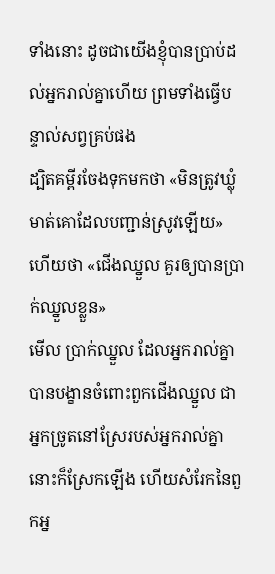ទាំងនោះ ដូចជាយើងខ្ញុំបានប្រាប់ដល់អ្នករាល់គ្នាហើយ ព្រមទាំងធ្វើបន្ទាល់សព្វគ្រប់ផង
ដ្បិតគម្ពីរចែងទុកមកថា «មិនត្រូវឃ្លុំមាត់គោដែលបញ្ជាន់ស្រូវឡើយ» ហើយថា «ជើងឈ្នួល គួរឲ្យបានប្រាក់ឈ្នួលខ្លួន»
មើល ប្រាក់ឈ្នួល ដែលអ្នករាល់គ្នាបានបង្ខានចំពោះពួកជើងឈ្នួល ជាអ្នកច្រូតនៅស្រែរបស់អ្នករាល់គ្នា នោះក៏ស្រែកឡើង ហើយសំរែកនៃពួកអ្ន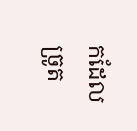កដែលច្រូត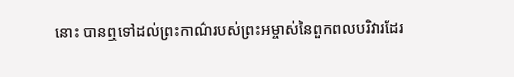នោះ បានឮទៅដល់ព្រះកាណ៌របស់ព្រះអម្ចាស់នៃពួកពលបរិវារដែរ